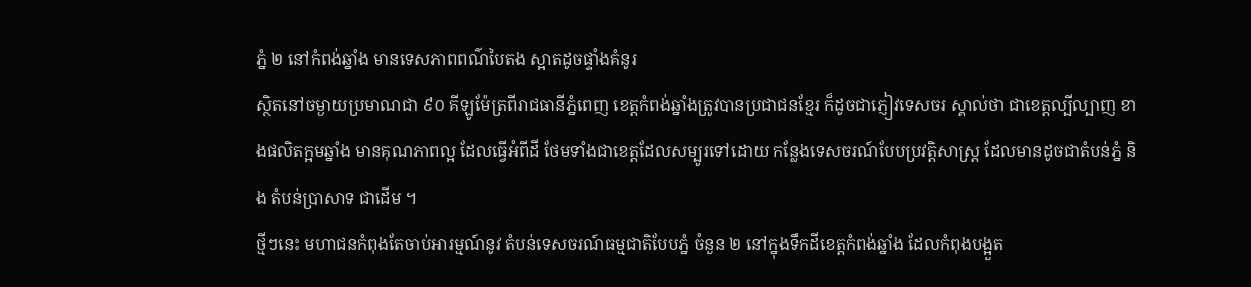ភ្នំ ២ នៅកំពង់ឆ្នាំង មានទេសភាពពណ៌បៃតង ស្អាតដូចផ្ទាំងគំនូរ
ស្ថិតនៅចម្ងាយប្រមាណជា ៩០ គីឡូម៉ែត្រពីរាជធានីភ្នំពេញ ខេត្តកំពង់ឆ្នាំងត្រូវបានប្រជាជនខ្មែរ ក៏ដូចជាភ្ញៀវទេសចរ ស្គាល់ថា ជាខេត្តល្បីល្បាញ ខាងផលិតក្អមឆ្នាំង មានគុណភាពល្អ ដែលធ្វើអំពីដី ថែមទាំងជាខេត្តដែលសម្បូរទៅដោយ កន្លែងទេសចរណ៍បែបប្រវត្តិសាស្ត្រ ដែលមានដូចជាតំបន់ភ្នំ និង តំបន់ប្រាសាទ ជាដើម ។
ថ្មីៗនេះ មហាជនកំពុងតែចាប់អារម្មណ៍នូវ តំបន់ទេសចរណ៍ធម្មជាតិបែបភ្នំ ចំនួន ២ នៅក្នុងទឹកដីខេត្តកំពង់ឆ្នាំង ដែលកំពុងបង្អួត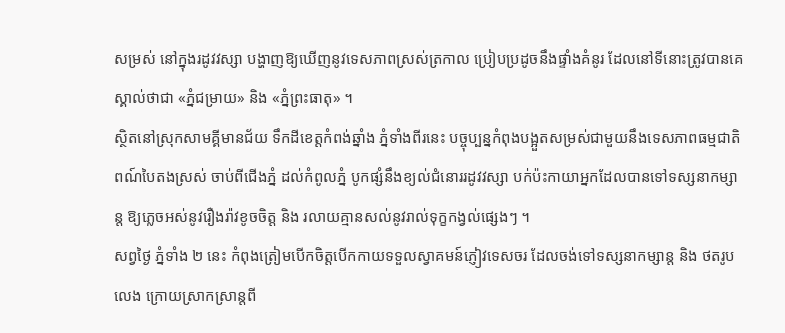សម្រស់ នៅក្នុងរដូវវស្សា បង្ហាញឱ្យឃើញនូវទេសភាពស្រស់ត្រកាល ប្រៀបប្រដូចនឹងផ្ទាំងគំនូរ ដែលនៅទីនោះត្រូវបានគេស្គាល់ថាជា «ភ្នំជម្រាយ» និង «ភ្នំព្រះធាតុ» ។
ស្ថិតនៅស្រុកសាមគ្គីមានជ័យ ទឹកដីខេត្តកំពង់ឆ្នាំង ភ្នំទាំងពីរនេះ បច្ចុប្បន្នកំពុងបង្អួតសម្រស់ជាមួយនឹងទេសភាពធម្មជាតិពណ៍បៃតងស្រស់ ចាប់ពីជើងភ្នំ ដល់កំពូលភ្នំ បូកផ្សំនឹងខ្យល់ជំនោររដូវវស្សា បក់ប៉ះកាយាអ្នកដែលបានទៅទស្សនាកម្សាន្ត ឱ្យភ្លេចអស់នូវរឿងរ៉ាវខូចចិត្ត និង រលាយគ្មានសល់នូវរាល់ទុក្ខកង្វល់ផ្សេងៗ ។
សព្វថ្ងៃ ភ្នំទាំង ២ នេះ កំពុងត្រៀមបើកចិត្តបើកកាយទទួលស្វាគមន៍ភ្ញៀវទេសចរ ដែលចង់ទៅទស្សនាកម្សាន្ត និង ថតរូបលេង ក្រោយស្រាកស្រាន្តពី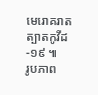មេរោគរាតត្បាតកូវីដ-១៩ ៕
រូបភាព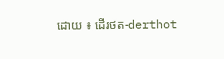ដោយ ៖ ដើរថត-derthot